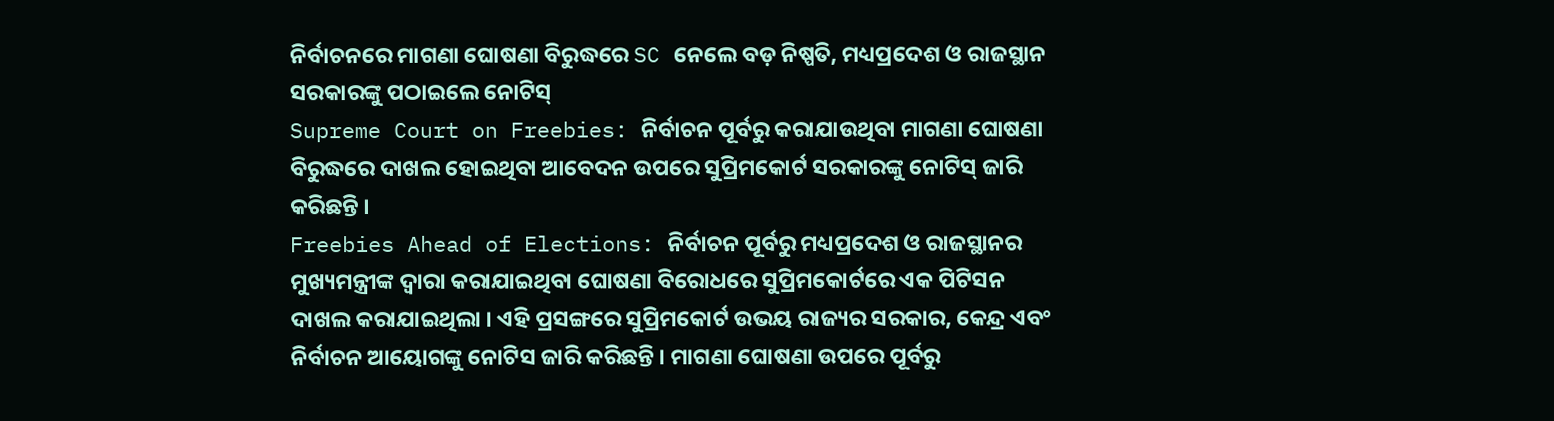ନିର୍ବାଚନରେ ମାଗଣା ଘୋଷଣା ବିରୁଦ୍ଧରେ SC ନେଲେ ବଡ଼ ନିଷ୍ପତି, ମଧ୍ୟପ୍ରଦେଶ ଓ ରାଜସ୍ଥାନ ସରକାରଙ୍କୁ ପଠାଇଲେ ନୋଟିସ୍
Supreme Court on Freebies: ନିର୍ବାଚନ ପୂର୍ବରୁ କରାଯାଉଥିବା ମାଗଣା ଘୋଷଣା ବିରୁଦ୍ଧରେ ଦାଖଲ ହୋଇଥିବା ଆବେଦନ ଉପରେ ସୁପ୍ରିମକୋର୍ଟ ସରକାରଙ୍କୁ ନୋଟିସ୍ ଜାରି କରିଛନ୍ତି ।
Freebies Ahead of Elections: ନିର୍ବାଚନ ପୂର୍ବରୁ ମଧ୍ୟପ୍ରଦେଶ ଓ ରାଜସ୍ଥାନର ମୁଖ୍ୟମନ୍ତ୍ରୀଙ୍କ ଦ୍ୱାରା କରାଯାଇଥିବା ଘୋଷଣା ବିରୋଧରେ ସୁପ୍ରିମକୋର୍ଟରେ ଏକ ପିଟିସନ ଦାଖଲ କରାଯାଇଥିଲା । ଏହି ପ୍ରସଙ୍ଗରେ ସୁପ୍ରିମକୋର୍ଟ ଉଭୟ ରାଜ୍ୟର ସରକାର, କେନ୍ଦ୍ର ଏବଂ ନିର୍ବାଚନ ଆୟୋଗଙ୍କୁ ନୋଟିସ ଜାରି କରିଛନ୍ତି । ମାଗଣା ଘୋଷଣା ଉପରେ ପୂର୍ବରୁ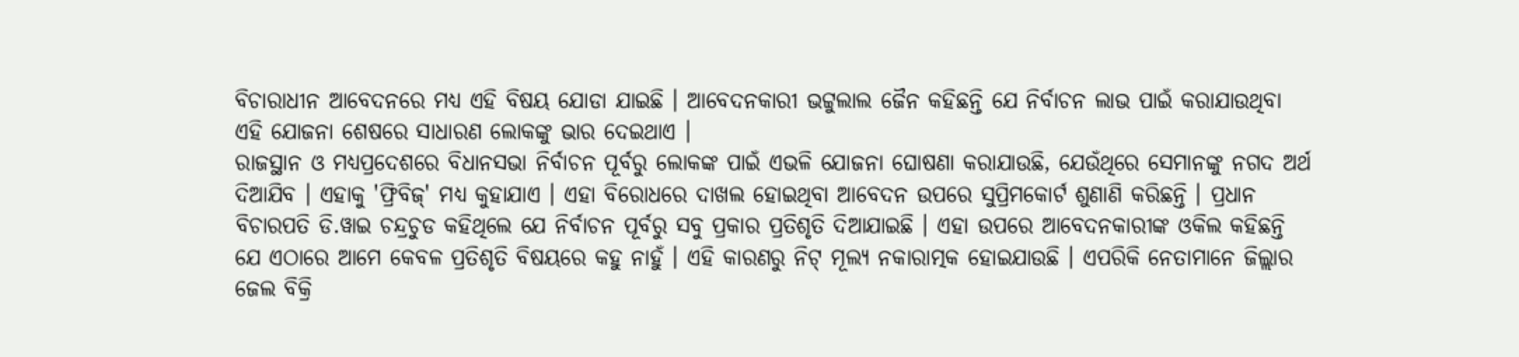ବିଚାରାଧୀନ ଆବେଦନରେ ମଧ୍ୟ ଏହି ବିଷୟ ଯୋଡା ଯାଇଛି । ଆବେଦନକାରୀ ଭଟ୍ଟୁଲାଲ ଜୈନ କହିଛନ୍ତି ଯେ ନିର୍ବାଚନ ଲାଭ ପାଇଁ କରାଯାଉଥିବା ଏହି ଯୋଜନା ଶେଷରେ ସାଧାରଣ ଲୋକଙ୍କୁ ଭାର ଦେଇଥାଏ ।
ରାଜସ୍ଥାନ ଓ ମଧ୍ୟପ୍ରଦେଶରେ ବିଧାନସଭା ନିର୍ବାଚନ ପୂର୍ବରୁ ଲୋକଙ୍କ ପାଇଁ ଏଭଳି ଯୋଜନା ଘୋଷଣା କରାଯାଉଛି, ଯେଉଁଥିରେ ସେମାନଙ୍କୁ ନଗଦ ଅର୍ଥ ଦିଆଯିବ । ଏହାକୁ 'ଫ୍ରିବିଜ୍' ମଧ୍ୟ କୁହାଯାଏ । ଏହା ବିରୋଧରେ ଦାଖଲ ହୋଇଥିବା ଆବେଦନ ଉପରେ ସୁପ୍ରିମକୋର୍ଟ ଶୁଣାଣି କରିଛନ୍ତି । ପ୍ରଧାନ ବିଚାରପତି ଡି.ୱାଇ ଚନ୍ଦ୍ରଚୁଡ କହିଥିଲେ ଯେ ନିର୍ବାଚନ ପୂର୍ବରୁ ସବୁ ପ୍ରକାର ପ୍ରତିଶୃତି ଦିଆଯାଇଛି । ଏହା ଉପରେ ଆବେଦନକାରୀଙ୍କ ଓକିଲ କହିଛନ୍ତି ଯେ ଏଠାରେ ଆମେ କେବଳ ପ୍ରତିଶୃତି ବିଷୟରେ କହୁ ନାହୁଁ । ଏହି କାରଣରୁ ନିଟ୍ ମୂଲ୍ୟ ନକାରାତ୍ମକ ହୋଇଯାଉଛି । ଏପରିକି ନେତାମାନେ ଜିଲ୍ଲାର ଜେଲ ବିକ୍ରି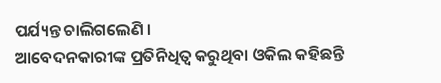ପର୍ଯ୍ୟନ୍ତ ଚାଲିଗଲେଣି ।
ଆବେଦନକାରୀଙ୍କ ପ୍ରତିନିଧିତ୍ୱ କରୁଥିବା ଓକିଲ କହିଛନ୍ତି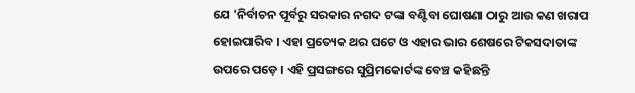ଯେ 'ନିର୍ବାଚନ ପୂର୍ବରୁ ସରକାର ନଗଦ ଟଙ୍କା ବଣ୍ଟିବା ଘୋଷଣା ଠାରୁ ଆଉ କଣ ଖରାପ ହୋଇପାରିବ । ଏହା ପ୍ରତ୍ୟେକ ଥର ଘଟେ ଓ ଏହାର ଭାର ଶେଷରେ ଟିକସଦାତାଙ୍କ ଉପରେ ପଡ଼େ । ଏହି ପ୍ରସଙ୍ଗରେ ସୁପ୍ରିମକୋର୍ଟଙ୍କ ବେଞ୍ଚ କହିଛନ୍ତି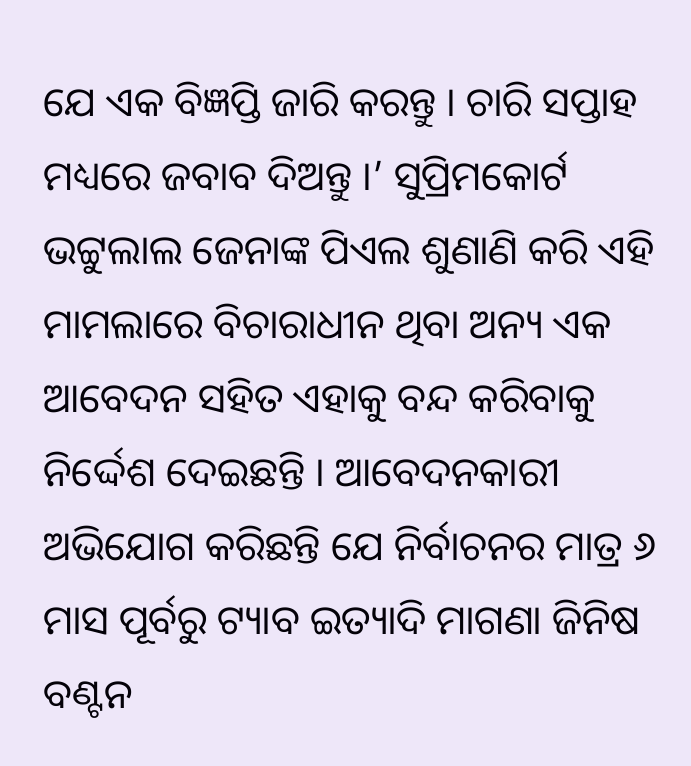ଯେ ଏକ ବିଜ୍ଞପ୍ତି ଜାରି କରନ୍ତୁ । ଚାରି ସପ୍ତାହ ମଧ୍ୟରେ ଜବାବ ଦିଅନ୍ତୁ ।’ ସୁପ୍ରିମକୋର୍ଟ ଭଟ୍ଟୁଲାଲ ଜେନାଙ୍କ ପିଏଲ ଶୁଣାଣି କରି ଏହି ମାମଲାରେ ବିଚାରାଧୀନ ଥିବା ଅନ୍ୟ ଏକ ଆବେଦନ ସହିତ ଏହାକୁ ବନ୍ଦ କରିବାକୁ ନିର୍ଦ୍ଦେଶ ଦେଇଛନ୍ତି । ଆବେଦନକାରୀ ଅଭିଯୋଗ କରିଛନ୍ତି ଯେ ନିର୍ବାଚନର ମାତ୍ର ୬ ମାସ ପୂର୍ବରୁ ଟ୍ୟାବ ଇତ୍ୟାଦି ମାଗଣା ଜିନିଷ ବଣ୍ଟନ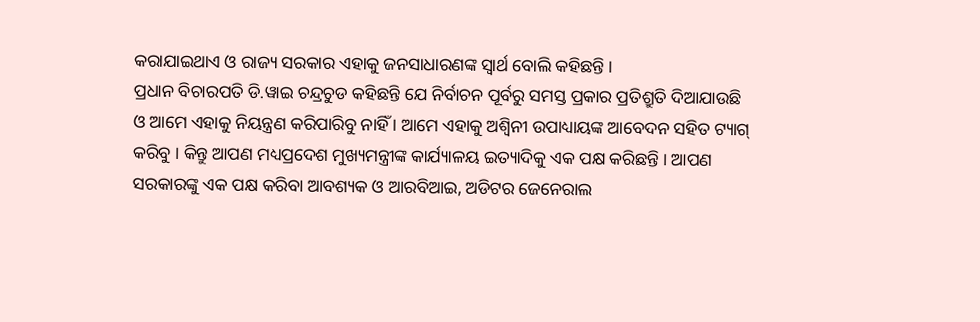କରାଯାଇଥାଏ ଓ ରାଜ୍ୟ ସରକାର ଏହାକୁ ଜନସାଧାରଣଙ୍କ ସ୍ୱାର୍ଥ ବୋଲି କହିଛନ୍ତି ।
ପ୍ରଧାନ ବିଚାରପତି ଡି.ୱାଇ ଚନ୍ଦ୍ରଚୁଡ କହିଛନ୍ତି ଯେ ନିର୍ବାଚନ ପୂର୍ବରୁ ସମସ୍ତ ପ୍ରକାର ପ୍ରତିଶ୍ରୁତି ଦିଆଯାଉଛି ଓ ଆମେ ଏହାକୁ ନିୟନ୍ତ୍ରଣ କରିପାରିବୁ ନାହିଁ । ଆମେ ଏହାକୁ ଅଶ୍ୱିନୀ ଉପାଧ୍ୟାୟଙ୍କ ଆବେଦନ ସହିତ ଟ୍ୟାଗ୍ କରିବୁ । କିନ୍ତୁ ଆପଣ ମଧ୍ୟପ୍ରଦେଶ ମୁଖ୍ୟମନ୍ତ୍ରୀଙ୍କ କାର୍ଯ୍ୟାଳୟ ଇତ୍ୟାଦିକୁ ଏକ ପକ୍ଷ କରିଛନ୍ତି । ଆପଣ ସରକାରଙ୍କୁ ଏକ ପକ୍ଷ କରିବା ଆବଶ୍ୟକ ଓ ଆରବିଆଇ, ଅଡିଟର ଜେନେରାଲ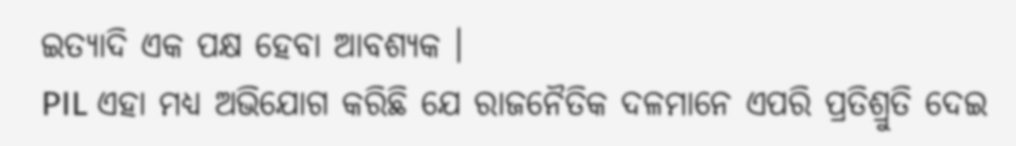ଇତ୍ୟାଦି ଏକ ପକ୍ଷ ହେବା ଆବଶ୍ୟକ ।
PIL ଏହା ମଧ୍ୟ ଅଭିଯୋଗ କରିଛି ଯେ ରାଜନୈତିକ ଦଳମାନେ ଏପରି ପ୍ରତିଶ୍ରୁତି ଦେଇ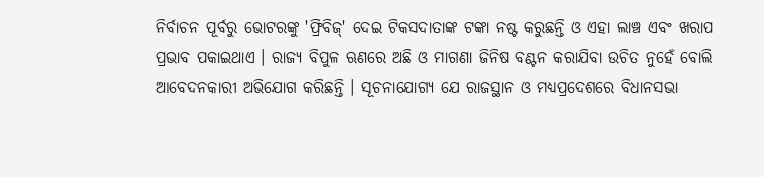ନିର୍ବାଚନ ପୂର୍ବରୁ ଭୋଟରଙ୍କୁ 'ଫ୍ରିବିଜ୍' ଦେଇ ଟିକସଦାତାଙ୍କ ଟଙ୍କା ନଷ୍ଟ କରୁଛନ୍ତି ଓ ଏହା ଲାଞ୍ଚ ଏବଂ ଖରାପ ପ୍ରଭାବ ପକାଇଥାଏ । ରାଜ୍ୟ ବିପୁଳ ଋଣରେ ଅଛି ଓ ମାଗଣା ଜିନିଷ ବଣ୍ଟନ କରାଯିବା ଉଚିତ ନୁହେଁ ବୋଲି ଆବେଦନକାରୀ ଅଭିଯୋଗ କରିଛନ୍ତି । ସୂଚନାଯୋଗ୍ୟ ଯେ ରାଜସ୍ଥାନ ଓ ମଧ୍ୟପ୍ରଦେଶରେ ବିଧାନସଭା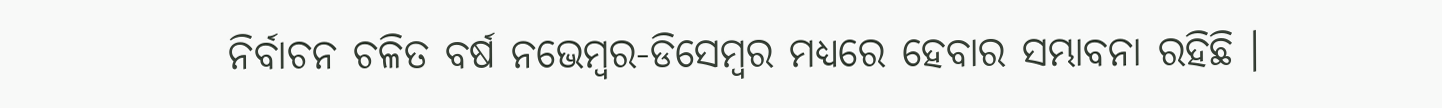ନିର୍ବାଚନ ଚଳିତ ବର୍ଷ ନଭେମ୍ବର-ଡିସେମ୍ବର ମଧ୍ୟରେ ହେବାର ସମ୍ଭାବନା ରହିଛି ।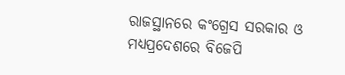ରାଜସ୍ଥାନରେ କଂଗ୍ରେସ ସରକାର ଓ ମଧ୍ୟପ୍ରଦେଶରେ ବିଜେପି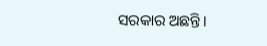ସରକାର ଅଛନ୍ତି।